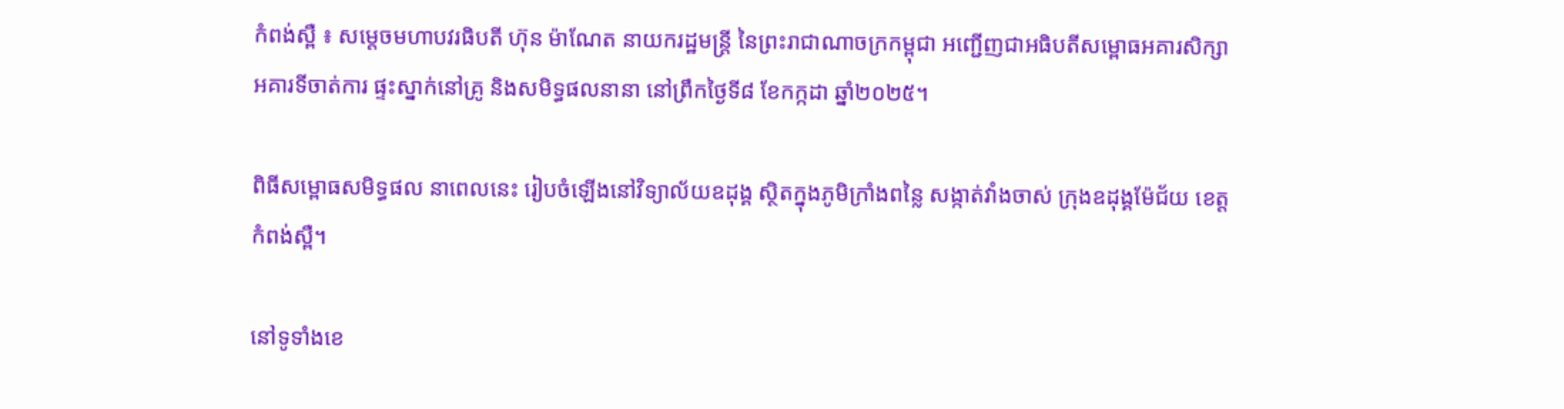កំពង់ស្ពឺ ៖ សម្តេចមហាបវរធិបតី ហ៊ុន ម៉ាណែត នាយករដ្ឋមន្ត្រី នៃព្រះរាជាណាចក្រកម្ពុជា អញ្ជើញជាអធិបតីសម្ពោធអគារសិក្សា អគារទីចាត់ការ ផ្ទះស្នាក់នៅគ្រូ និងសមិទ្ធផលនានា នៅព្រឹកថ្ងៃទី៨ ខែកក្កដា ឆ្នាំ២០២៥។

ពិធីសម្ពោធសមិទ្ធផល នាពេលនេះ រៀបចំឡើងនៅវិទ្យាល័យឧដុង្គ ស្ថិតក្នុងភូមិក្រាំងពន្លៃ សង្កាត់វាំងចាស់ ក្រុងឧដុង្គម៉ែជ័យ ខេត្តកំពង់ស្ពឺ។

នៅទូទាំងខេ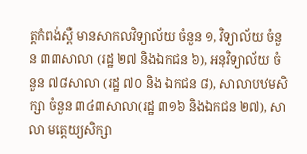ត្តកំពង់ស្ពឺ មានសាកលវិទ្យាល័យ ចំនួន ១, វិទ្យាល័យ ចំនួន ៣៣សាលា (រដ្ឋ ២៧ និងឯកជន ៦), អនុវិទ្យាល័យ ចំនួន ៧៨សាលា (រដ្ឋ ៧០ និង ឯកជន ៨), សាលាបឋមសិក្សា ចំនួន ៣៤៣សាលា(រដ្ឋ ៣១៦ និងឯកជន ២៧), សាលា មត្តេយ្យសិក្សា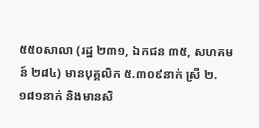៥៥០សាលា (រដ្ឋ ២៣១, ឯកជន ៣៥, សហគមន៍ ២៨៤) មានបុគ្គលិក ៥.៣០៩នាក់ ស្រី ២.១៨១នាក់ និងមានសិ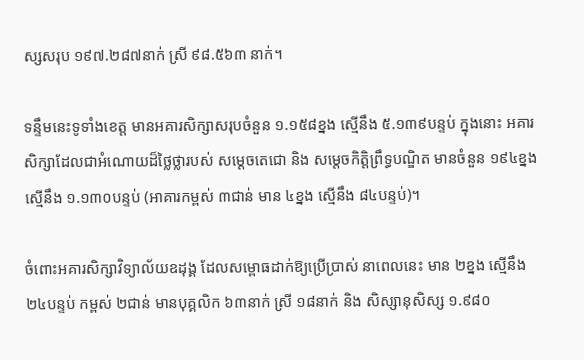ស្សសរុប ១៩៧.២៨៧នាក់ ស្រី ៩៨.៥៦៣ នាក់។

ទន្ទឹមនេះទូទាំងខេត្ត មានអគារសិក្សាសរុបចំនួន ១.១៥៨ខ្នង ស្មើនឹង ៥.១៣៩បន្ទប់ ក្នុងនោះ អគារសិក្សាដែលជាអំណោយដ៏ថ្លៃថ្លារបស់ សម្តេចតេជោ និង សម្តេចកិត្តិព្រឹទ្ធបណ្ឌិត មានចំនួន ១៩៤ខ្នង ស្មើនឹង ១.១៣០បន្ទប់ (អាគារកម្ពស់ ៣ជាន់ មាន ៤ខ្នង ស្មើនឹង ៨៤បន្ទប់)។

ចំពោះអគារសិក្សាវិទ្យាល័យឧដុង្គ ដែលសម្ពោធដាក់ឱ្យប្រើប្រាស់ នាពេលនេះ មាន ២ខ្នង ស្មើនឹង ២៤បន្ទប់ កម្ពស់ ២ជាន់ មានបុគ្គលិក ៦៣នាក់ ស្រី ១៨នាក់ និង សិស្សានុសិស្ស ១.៩៨០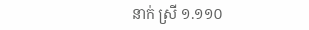នាក់ ស្រី ១.១១០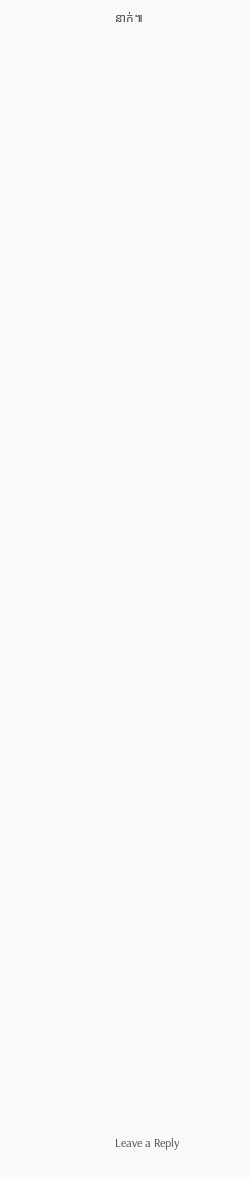នាក់៕









































Leave a Reply